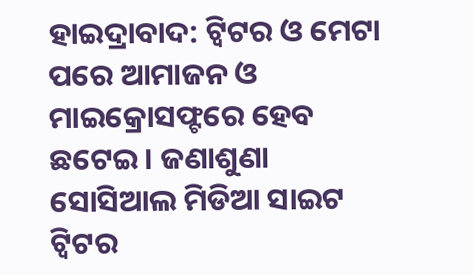ହାଇଦ୍ରାବାଦ: ଟ୍ବିଟର ଓ ମେଟା ପରେ ଆମାଜନ ଓ ମାଇକ୍ରୋସଫ୍ଟରେ ହେବ ଛଟେଇ । ଜଣାଶୁଣା ସୋସିଆଲ ମିଡିଆ ସାଇଟ ଟ୍ବିଟର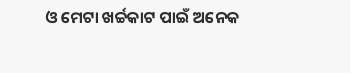ଓ ମେଟା ଖର୍ଚ୍ଚକାଟ ପାଇଁ ଅନେକ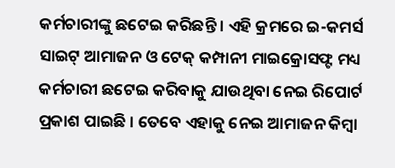କର୍ମଚାରୀଙ୍କୁ ଛଟେଇ କରିଛନ୍ତି । ଏହି କ୍ରମରେ ଇ-କମର୍ସ ସାଇଟ୍ ଆମାଜନ ଓ ଟେକ୍ କମ୍ପାନୀ ମାଇକ୍ରୋସଫ୍ଟ ମଧ୍ୟ କର୍ମଚାରୀ ଛଟେଇ କରିବାକୁ ଯାଉଥିବା ନେଇ ରିପୋର୍ଟ ପ୍ରକାଶ ପାଇଛି । ତେବେ ଏହାକୁ ନେଇ ଆମାଜନ କିମ୍ବା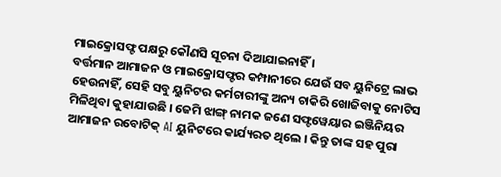ମାଇକ୍ରୋସଫ୍ଟ ପକ୍ଷରୁ କୌଣସି ସୂଚନା ଦିଆଯାଇନାହିଁ ।
ବର୍ତ୍ତମାନ ଆମାଜନ ଓ ମାଇକ୍ରୋସଫ୍ଟର କମ୍ପାନୀରେ ଯେଉଁ ସବ ୟୁନିଟ୍ରେ ଲାଭ ହେଉନାହିଁ, ସେହି ସବୁ ୟୁନିଟର କର୍ମଚାରୀଙ୍କୁ ଅନ୍ୟ ଚାକିରି ଖୋଜିବାକୁ ନୋଟିସ ମିଳିଥିବା କୁହାଯାଉଛି । ଜେମି ଝାଙ୍ଗ୍ ନାମକ ଜଣେ ସଫ୍ଟୱେୟାର ଇଞ୍ଜିନିୟର ଆମାଜନ ରବୋଟିକ୍ AI ୟୁନିଟରେ କାର୍ଯ୍ୟରତ ଥିଲେ । କିନ୍ତୁ ତାଙ୍କ ସହ ପୁରା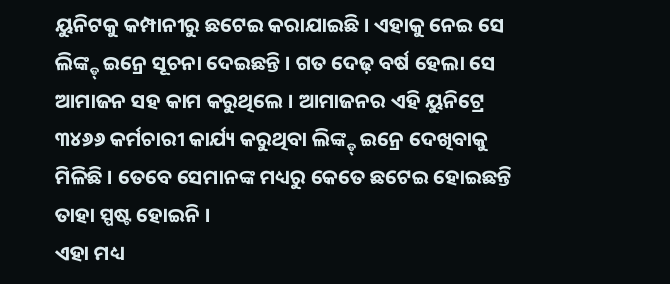ୟୁନିଟକୁ କମ୍ପାନୀରୁ ଛଟେଇ କରାଯାଇଛି । ଏହାକୁ ନେଇ ସେ ଲିଙ୍କ୍ଡ୍ ଇନ୍ରେ ସୂଚନା ଦେଇଛନ୍ତି । ଗତ ଦେଢ଼ ବର୍ଷ ହେଲା ସେ ଆମାଜନ ସହ କାମ କରୁଥିଲେ । ଆମାଜନର ଏହି ୟୁନିଟ୍ରେ ୩୪୬୬ କର୍ମଚାରୀ କାର୍ଯ୍ୟ କରୁଥିବା ଲିଙ୍କ୍ଡ୍ ଇନ୍ରେ ଦେଖିବାକୁ ମିଳିଛି । ତେବେ ସେମାନଙ୍କ ମଧ୍ୟରୁ କେତେ ଛଟେଇ ହୋଇଛନ୍ତି ତାହା ସ୍ପଷ୍ଟ ହୋଇନି ।
ଏହା ମଧ୍ୟ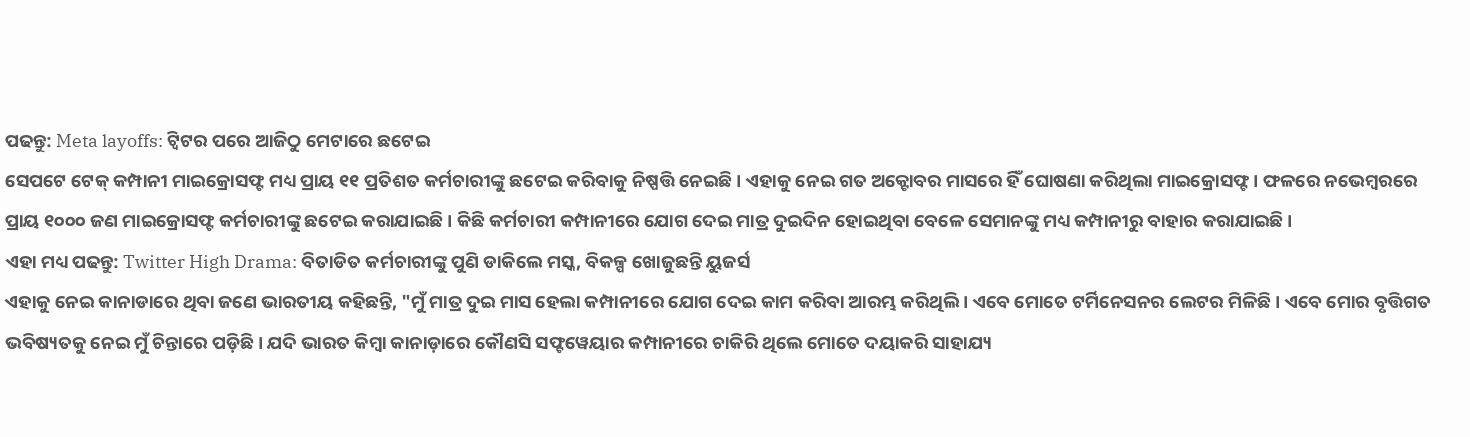ପଢନ୍ତୁ: Meta layoffs: ଟ୍ୱିଟର ପରେ ଆଜିଠୁ ମେଟାରେ ଛଟେଇ
ସେପଟେ ଟେକ୍ କମ୍ପାନୀ ମାଇକ୍ରୋସଫ୍ଟ ମଧ୍ୟ ପ୍ରାୟ ୧୧ ପ୍ରତିଶତ କର୍ମଚାରୀଙ୍କୁ ଛଟେଇ କରିବାକୁ ନିଷ୍ପତ୍ତି ନେଇଛି । ଏହାକୁ ନେଇ ଗତ ଅକ୍ଟୋବର ମାସରେ ହିଁ ଘୋଷଣା କରିଥିଲା ମାଇକ୍ରୋସଫ୍ଟ । ଫଳରେ ନଭେମ୍ବରରେ ପ୍ରାୟ ୧୦୦୦ ଜଣ ମାଇକ୍ରୋସଫ୍ଟ କର୍ମଚାରୀଙ୍କୁ ଛଟେଇ କରାଯାଇଛି । କିଛି କର୍ମଚାରୀ କମ୍ପାନୀରେ ଯୋଗ ଦେଇ ମାତ୍ର ଦୁଇଦିନ ହୋଇଥିବା ବେଳେ ସେମାନଙ୍କୁ ମଧ୍ୟ କମ୍ପାନୀରୁ ବାହାର କରାଯାଇଛି ।
ଏହା ମଧ୍ୟ ପଢନ୍ତୁ: Twitter High Drama: ବିତାଡିତ କର୍ମଚାରୀଙ୍କୁ ପୁଣି ଡାକିଲେ ମସ୍କ, ବିକଳ୍ପ ଖୋଜୁଛନ୍ତି ୟୁଜର୍ସ
ଏହାକୁ ନେଇ କାନାଡାରେ ଥିବା ଜଣେ ଭାରତୀୟ କହିଛନ୍ତି, "ମୁଁ ମାତ୍ର ଦୁଇ ମାସ ହେଲା କମ୍ପାନୀରେ ଯୋଗ ଦେଇ କାମ କରିବା ଆରମ୍ଭ କରିଥିଲି । ଏବେ ମୋତେ ଟର୍ମିନେସନର ଲେଟର ମିଳିଛି । ଏବେ ମୋର ବୃତ୍ତିଗତ ଭବିଷ୍ୟତକୁ ନେଇ ମୁଁ ଚିନ୍ତାରେ ପଡ଼ିଛି । ଯଦି ଭାରତ କିମ୍ବା କାନାଡ଼ାରେ କୌଣସି ସଫ୍ଟୱେୟାର କମ୍ପାନୀରେ ଚାକିରି ଥିଲେ ମୋତେ ଦୟାକରି ସାହାଯ୍ୟ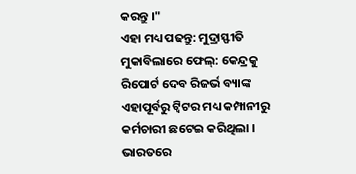କରନ୍ତୁ ।"
ଏହା ମଧ୍ୟ ପଢନ୍ତୁ: ମୁଦ୍ରାସ୍ଫୀତି ମୁକାବିଲାରେ ଫେଲ୍: କେନ୍ଦ୍ରକୁ ରିପୋର୍ଟ ଦେବ ରିଜର୍ଭ ବ୍ୟାଙ୍କ
ଏହାପୂର୍ବରୁ ଟ୍ବିଟର ମଧ୍ୟ କମ୍ପାନୀରୁ କର୍ମଚାରୀ ଛଟେଇ କରିଥିଲା । ଭାରତରେ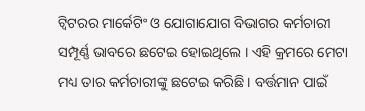ଟ୍ବିଟରର ମାର୍କେଟିଂ ଓ ଯୋଗାଯୋଗ ବିଭାଗର କର୍ମଚାରୀ ସମ୍ପୂର୍ଣ୍ଣ ଭାବରେ ଛଟେଇ ହୋଇଥିଲେ । ଏହି କ୍ରମରେ ମେଟା ମଧ୍ୟ ତାର କର୍ମଚାରୀଙ୍କୁ ଛଟେଇ କରିଛି । ବର୍ତ୍ତମାନ ପାଇଁ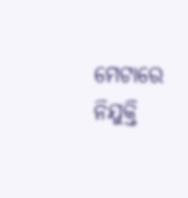ମେଟାରେ ନିଯୁକ୍ତି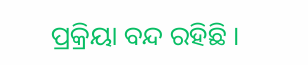ପ୍ରକ୍ରିୟା ବନ୍ଦ ରହିଛି ।